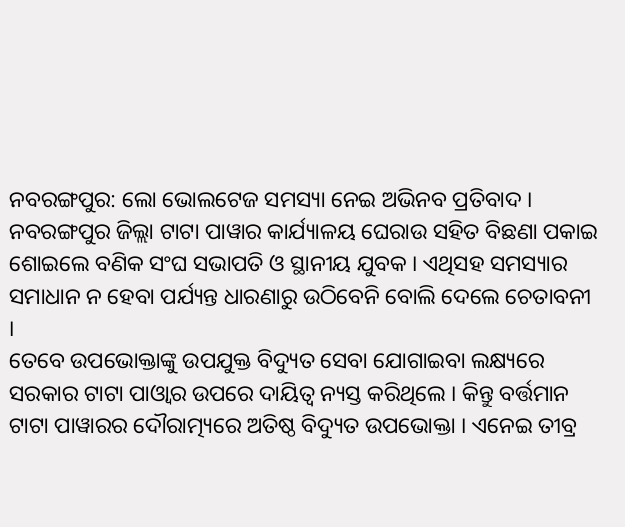ନବରଙ୍ଗପୁର: ଲୋ ଭୋଲଟେଜ ସମସ୍ୟା ନେଇ ଅଭିନବ ପ୍ରତିବାଦ । ନବରଙ୍ଗପୁର ଜିଲ୍ଲା ଟାଟା ପାୱାର କାର୍ଯ୍ୟାଳୟ ଘେରାଉ ସହିତ ବିଛଣା ପକାଇ ଶୋଇଲେ ବଣିକ ସଂଘ ସଭାପତି ଓ ସ୍ଥାନୀୟ ଯୁବକ । ଏଥିସହ ସମସ୍ୟାର ସମାଧାନ ନ ହେବା ପର୍ଯ୍ୟନ୍ତ ଧାରଣାରୁ ଉଠିବେନି ବୋଲି ଦେଲେ ଚେତାବନୀ ।
ତେବେ ଉପଭୋକ୍ତାଙ୍କୁ ଉପଯୁକ୍ତ ବିଦ୍ୟୁତ ସେବା ଯୋଗାଇବା ଲକ୍ଷ୍ୟରେ ସରକାର ଟାଟା ପାଓ୍ବାର ଉପରେ ଦାୟିତ୍ଵ ନ୍ୟସ୍ତ କରିଥିଲେ । କିନ୍ତୁ ବର୍ତ୍ତମାନ ଟାଟା ପାୱାରର ଦୌରାତ୍ମ୍ୟରେ ଅତିଷ୍ଠ ବିଦ୍ୟୁତ ଉପଭୋକ୍ତା । ଏନେଇ ତୀବ୍ର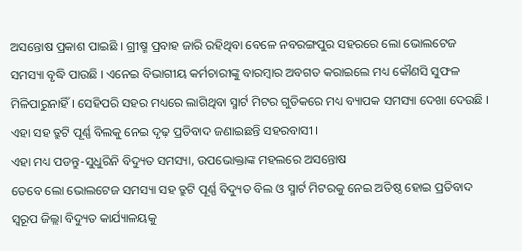ଅସନ୍ତୋଷ ପ୍ରକାଶ ପାଇଛି । ଗ୍ରୀଷ୍ମ ପ୍ରବାହ ଜାରି ରହିଥିବା ବେଳେ ନବରଙ୍ଗପୁର ସହରରେ ଲୋ ଭୋଲଟେଜ ସମସ୍ୟା ବୃଦ୍ଧି ପାଉଛି । ଏନେଇ ବିଭାଗୀୟ କର୍ମଚାରୀଙ୍କୁ ବାରମ୍ବାର ଅବଗତ କରାଇଲେ ମଧ୍ୟ କୌଣସି ସୁଫଳ ମିଳିପାରୁନାହିଁ । ସେହିପରି ସହର ମଧ୍ୟରେ ଲାଗିଥିବା ସ୍ମାର୍ଟ ମିଟର ଗୁଡିକରେ ମଧ୍ୟ ବ୍ୟାପକ ସମସ୍ୟା ଦେଖା ଦେଉଛି । ଏହା ସହ ତ୍ରୁଟି ପୂର୍ଣ୍ଣ ବିଲକୁ ନେଇ ଦୃଢ଼ ପ୍ରତିବାଦ ଜଣାଇଛନ୍ତି ସହରବାସୀ ।
ଏହା ମଧ୍ୟ ପଡନ୍ତୁ-ସୁଧୁରିନି ବିଦ୍ୟୁତ ସମସ୍ୟା, ଉପଭୋକ୍ତାଙ୍କ ମହଲରେ ଅସନ୍ତୋଷ
ତେବେ ଲୋ ଭୋଲଟେଜ ସମସ୍ୟା ସହ ତ୍ରୁଟି ପୂର୍ଣ୍ଣ ବିଦ୍ୟୁତ ବିଲ ଓ ସ୍ମାର୍ଟ ମିଟରକୁ ନେଇ ଅତିଷ୍ଠ ହୋଇ ପ୍ରତିବାଦ ସ୍ବରୂପ ଜିଲ୍ଲା ବିଦ୍ୟୁତ କାର୍ଯ୍ୟାଳୟକୁ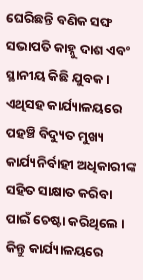ଘେରିଛନ୍ତି ବଣିକ ସଙ୍ଘ ସଭାପତି କାହ୍ନୁ ଦାଶ ଏବଂ ସ୍ଥାନୀୟ କିଛି ଯୁବକ । ଏଥିସହ କାର୍ଯ୍ୟାଳୟରେ ପହଞ୍ଚି ବିଦ୍ୟୁତ ମୁଖ୍ୟ କାର୍ଯ୍ୟନିର୍ବାହୀ ଅଧିକାରୀଙ୍କ ସହିତ ସାକ୍ଷାତ କରିବା ପାଇଁ ଚେଷ୍ଟା କରିଥିଲେ । କିନ୍ତୁ କାର୍ଯ୍ୟାଳୟରେ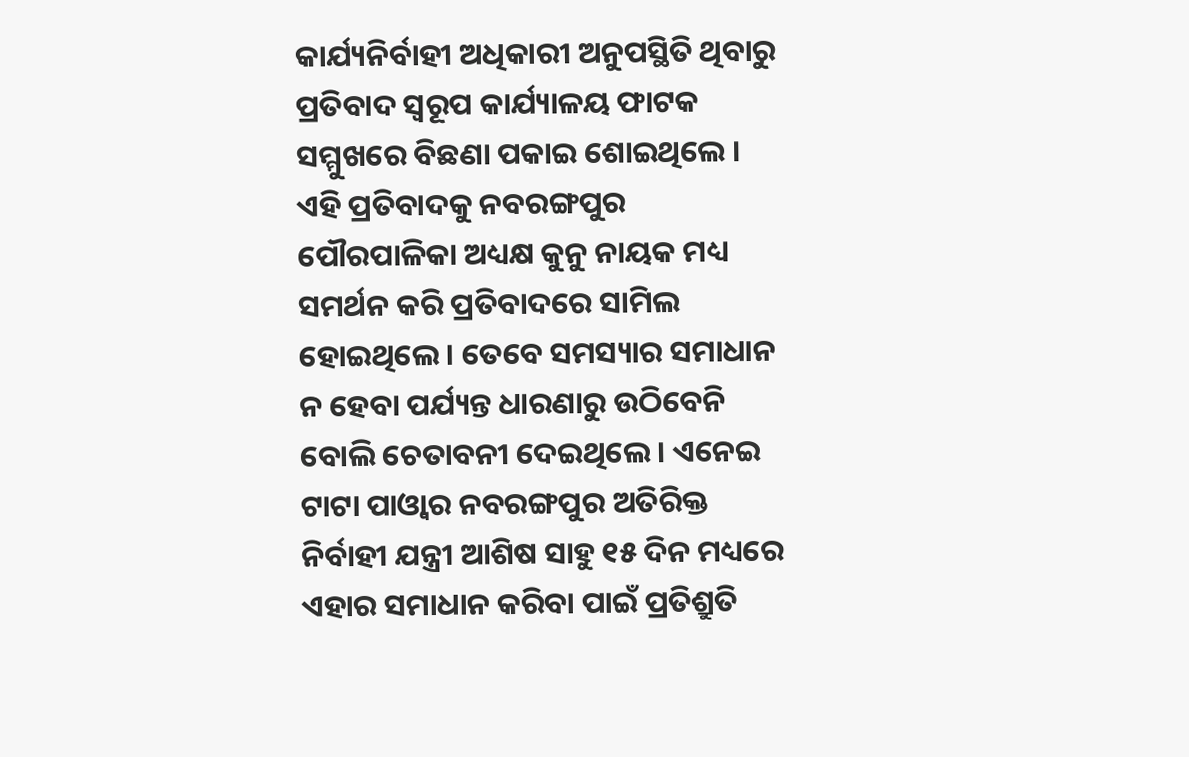କାର୍ଯ୍ୟନିର୍ବାହୀ ଅଧିକାରୀ ଅନୁପସ୍ଥିତି ଥିବାରୁ ପ୍ରତିବାଦ ସ୍ବରୂପ କାର୍ଯ୍ୟାଳୟ ଫାଟକ ସମ୍ମୁଖରେ ବିଛଣା ପକାଇ ଶୋଇଥିଲେ । ଏହି ପ୍ରତିବାଦକୁ ନବରଙ୍ଗପୁର ପୌରପାଳିକା ଅଧ୍ୟକ୍ଷ କୁନୁ ନାୟକ ମଧ୍ୟ ସମର୍ଥନ କରି ପ୍ରତିବାଦରେ ସାମିଲ ହୋଇଥିଲେ । ତେବେ ସମସ୍ୟାର ସମାଧାନ ନ ହେବା ପର୍ଯ୍ୟନ୍ତ ଧାରଣାରୁ ଉଠିବେନି ବୋଲି ଚେତାବନୀ ଦେଇଥିଲେ । ଏନେଇ ଟାଟା ପାଓ୍ବାର ନବରଙ୍ଗପୁର ଅତିରିକ୍ତ ନିର୍ବାହୀ ଯନ୍ତ୍ରୀ ଆଶିଷ ସାହୁ ୧୫ ଦିନ ମଧ୍ୟରେ ଏହାର ସମାଧାନ କରିବା ପାଇଁ ପ୍ରତିଶ୍ରୁତି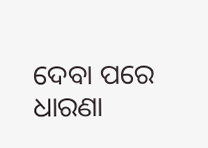ଦେବା ପରେ ଧାରଣା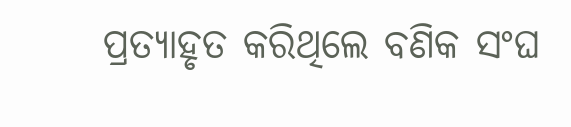ପ୍ରତ୍ୟାହୃତ କରିଥିଲେ ବଣିକ ସଂଘ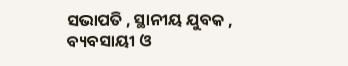ସଭାପତି , ସ୍ଥାନୀୟ ଯୁବକ , ବ୍ୟବସାୟୀ ଓ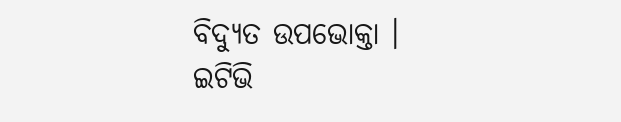ବିଦ୍ୟୁତ ଉପଭୋକ୍ତା ।
ଇଟିଭି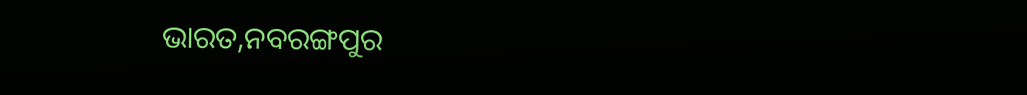ଭାରତ,ନବରଙ୍ଗପୁର